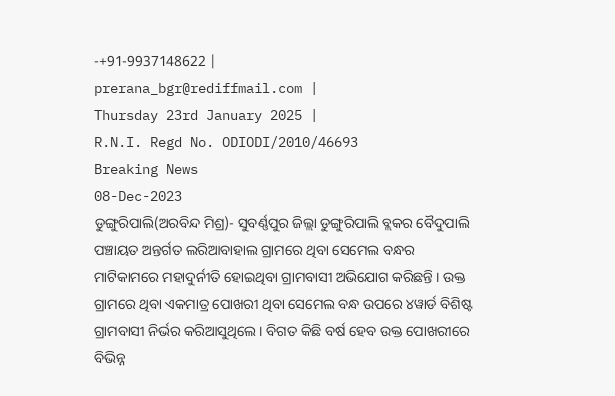-+91-9937148622 |
prerana_bgr@rediffmail.com |
Thursday 23rd January 2025 |
R.N.I. Regd No. ODIODI/2010/46693
Breaking News
08-Dec-2023
ଡୁଙ୍ଗୁରିପାଲି(ଅରବିନ୍ଦ ମିଶ୍ର)- ସୁବର୍ଣ୍ଣପୁର ଜିଲ୍ଲା ଡୁଙ୍ଗୁରିପାଲି ବ୍ଲକର ବୈଦୁପାଲି ପଞ୍ଚାୟତ ଅନ୍ତର୍ଗତ ଲରିଆବାହାଲ ଗ୍ରାମରେ ଥିବା ସେମେଲ ବନ୍ଧର ମାଟିକାମରେ ମହାଦୁର୍ନୀତି ହୋଇଥିବା ଗ୍ରାମବାସୀ ଅଭିଯୋଗ କରିଛନ୍ତି । ଉକ୍ତ ଗ୍ରାମରେ ଥିବା ଏକମାତ୍ର ପୋଖରୀ ଥିବା ସେମେଲ ବନ୍ଧ ଉପରେ ୪ୱାର୍ଡ ବିଶିଷ୍ଟ ଗ୍ରାମବାସୀ ନିର୍ଭର କରିଆସୁଥିଲେ । ବିଗତ କିଛି ବର୍ଷ ହେବ ଉକ୍ତ ପୋଖରୀରେ ବିଭିନ୍ନ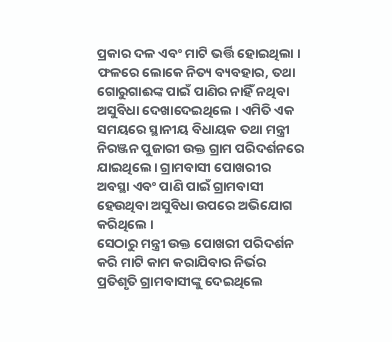ପ୍ରକାର ଦଳ ଏବଂ ମାଟି ଭର୍ତ୍ତି ହୋଇଥିଲା । ଫଳରେ ଲୋକେ ନିତ୍ୟ ବ୍ୟବହାର, ତଥା ଗୋରୁଗାଈଙ୍କ ପାଇଁ ପାଣିର ନାହିଁ ନଥିବା ଅସୁବିଧା ଦେଖାଦେଇଥିଲେ । ଏମିତି ଏକ ସମୟରେ ସ୍ଥାନୀୟ ବିଧାୟକ ତଥା ମନ୍ତ୍ରୀ ନିରଞ୍ଜନ ପୁଜାରୀ ଉକ୍ତ ଗ୍ରାମ ପରିଦର୍ଶନରେ ଯାଇଥିଲେ। ଗ୍ରାମବାସୀ ପୋଖରୀର ଅବସ୍ଥା ଏବଂ ପାଣି ପାଇଁ ଗ୍ରାମବାସୀ ହେଉଥିବା ଅସୁବିଧା ଉପରେ ଅଭିଯୋଗ କରିଥିଲେ ।
ସେଠାରୁ ମନ୍ତ୍ରୀ ଉକ୍ତ ପୋଖରୀ ପରିଦର୍ଶନ କରି ମାଟି କାମ କରାଯିବାର ନିର୍ଭର ପ୍ରତିଶୃତି ଗ୍ରାମବାସୀଙ୍କୁ ଦେଇଥିଲେ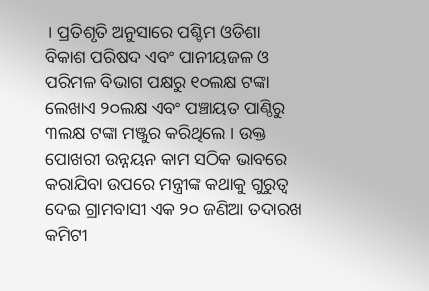। ପ୍ରତିଶୃତି ଅନୁସାରେ ପଶ୍ଚିମ ଓଡିଶା ବିକାଶ ପରିଷଦ ଏବଂ ପାନୀୟଜଳ ଓ ପରିମଳ ବିଭାଗ ପକ୍ଷରୁ ୧୦ଲକ୍ଷ ଟଙ୍କା ଲେଖାଏ ୨୦ଲକ୍ଷ ଏବଂ ପଞ୍ଚାୟତ ପାଣ୍ଠିରୁ ୩ଲକ୍ଷ ଟଙ୍କା ମଞ୍ଜୁର କରିଥିଲେ । ଉକ୍ତ ପୋଖରୀ ଉନ୍ନୟନ କାମ ସଠିକ ଭାବରେ କରାଯିବା ଉପରେ ମନ୍ତ୍ରୀଙ୍କ କଥାକୁ ଗୁରୁତ୍ୱ ଦେଇ ଗ୍ରାମବାସୀ ଏକ ୨୦ ଜଣିଆ ତଦାରଖ କମିଟୀ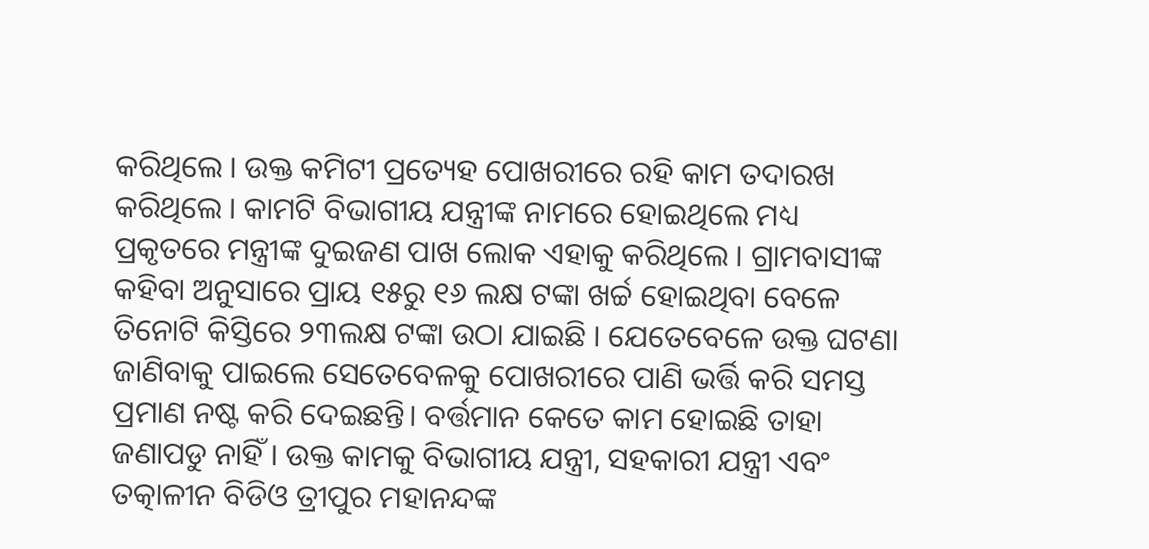କରିଥିଲେ । ଉକ୍ତ କମିଟୀ ପ୍ରତ୍ୟେହ ପୋଖରୀରେ ରହି କାମ ତଦାରଖ କରିଥିଲେ । କାମଟି ବିଭାଗୀୟ ଯନ୍ତ୍ରୀଙ୍କ ନାମରେ ହୋଇଥିଲେ ମଧ୍ୟ ପ୍ରକୃତରେ ମନ୍ତ୍ରୀଙ୍କ ଦୁଇଜଣ ପାଖ ଲୋକ ଏହାକୁ କରିଥିଲେ । ଗ୍ରାମବାସୀଙ୍କ କହିବା ଅନୁସାରେ ପ୍ରାୟ ୧୫ରୁ ୧୬ ଲକ୍ଷ ଟଙ୍କା ଖର୍ଚ୍ଚ ହୋଇଥିବା ବେଳେ ତିନୋଟି କିସ୍ତିରେ ୨୩ଲକ୍ଷ ଟଙ୍କା ଉଠା ଯାଇଛି । ଯେତେବେଳେ ଉକ୍ତ ଘଟଣା ଜାଣିବାକୁ ପାଇଲେ ସେତେବେଳକୁ ପୋଖରୀରେ ପାଣି ଭର୍ତ୍ତି କରି ସମସ୍ତ ପ୍ରମାଣ ନଷ୍ଟ କରି ଦେଇଛନ୍ତି। ବର୍ତ୍ତମାନ କେତେ କାମ ହୋଇଛି ତାହା ଜଣାପଡୁ ନାହିଁ । ଉକ୍ତ କାମକୁ ବିଭାଗୀୟ ଯନ୍ତ୍ରୀ, ସହକାରୀ ଯନ୍ତ୍ରୀ ଏବଂ ତତ୍କାଳୀନ ବିଡିଓ ତ୍ରୀପୁର ମହାନନ୍ଦଙ୍କ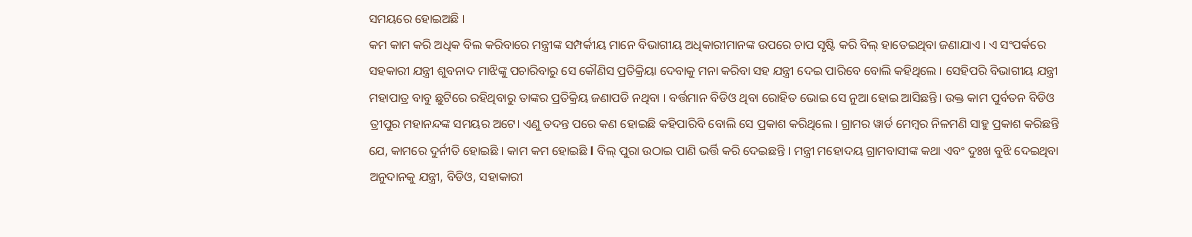ସମୟରେ ହୋଇଅଛି ।
କମ କାମ କରି ଅଧିକ ବିଲ କରିବାରେ ମନ୍ତ୍ରୀଙ୍କ ସମ୍ପର୍କୀୟ ମାନେ ବିଭାଗୀୟ ଅଧିକାରୀମାନଙ୍କ ଉପରେ ଚାପ ସୃଷ୍ଟି କରି ବିଲ୍ ହାତେଇଥିବା ଜଣାଯାଏ । ଏ ସଂପର୍କରେ ସହକାରୀ ଯନ୍ତ୍ରୀ ଶୁବନାଦ ମାଝିଙ୍କୁ ପଚାରିବାରୁ ସେ କୌଣିସ ପ୍ରତିକ୍ରିୟା ଦେବାକୁ ମନା କରିବା ସହ ଯନ୍ତ୍ରୀ ଦେଇ ପାରିବେ ବୋଲି କହିଥିଲେ । ସେହିପରି ବିଭାଗୀୟ ଯନ୍ତ୍ରୀ ମହାପାତ୍ର ବାବୁ ଛୁଟିରେ ରହିଥିବାରୁ ତାଙ୍କର ପ୍ରତିକ୍ରିୟ ଜଣାପଡି ନଥିବା । ବର୍ତ୍ତମାନ ବିଡିଓ ଥିବା ରୋହିତ ଭୋଇ ସେ ନୁଆ ହୋଇ ଆସିଛନ୍ତି। ଉକ୍ତ କାମ ପୁର୍ବତନ ବିଡିଓ ତ୍ରୀପୁର ମହାନନ୍ଦଙ୍କ ସମୟର ଅଟେ। ଏଣୁ ତଦନ୍ତ ପରେ କଣ ହୋଇଛି କହିପାରିବି ବୋଲି ସେ ପ୍ରକାଶ କରିଥିଲେ । ଗ୍ରାମର ୱାର୍ଡ ମେମ୍ବର ନିଳମଣି ସାହୁ ପ୍ରକାଶ କରିଛନ୍ତି ଯେ, କାମରେ ଦୁର୍ନୀତି ହୋଇଛି । କାମ କମ ହୋଇଛି l ବିଲ୍ ପୁରା ଉଠାଇ ପାଣି ଭର୍ତ୍ତି କରି ଦେଇଛନ୍ତି । ମନ୍ତ୍ରୀ ମହୋଦୟ ଗ୍ରାମବାସୀଙ୍କ କଥା ଏବଂ ଦୁଃଖ ବୁଝି ଦେଇଥିବା ଅନୁଦାନକୁ ଯନ୍ତ୍ରୀ, ବିଡିଓ, ସହାକାରୀ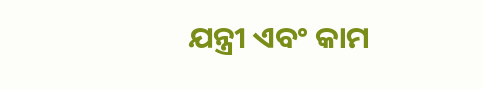ଯନ୍ତ୍ରୀ ଏବଂ କାମ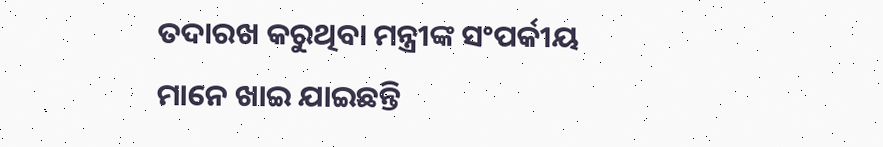ତଦାରଖ କରୁଥିବା ମନ୍ତ୍ରୀଙ୍କ ସଂପର୍କୀୟ ମାନେ ଖାଇ ଯାଇଛନ୍ତି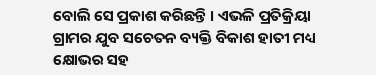ବୋଲି ସେ ପ୍ରକାଶ କରିଛନ୍ତି । ଏଭଳି ପ୍ରତିକ୍ରିୟା ଗ୍ରାମର ଯୁବ ସଚେତନ ବ୍ୟକ୍ତି ବିକାଶ ହାତୀ ମଧ୍ୟ କ୍ଷୋଭର ସହ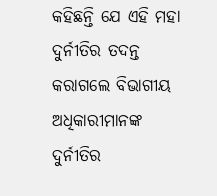କହିଛନ୍ତି ଯେ ଏହି ମହା ଦୁର୍ନୀତିର ତଦନ୍ତ କରାଗଲେ ବିଭାଗୀୟ ଅଧିକାରୀମାନଙ୍କ ଦୁର୍ନୀତିର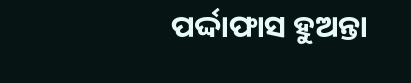ପର୍ଦ୍ଦାଫାସ ହୁଅନ୍ତା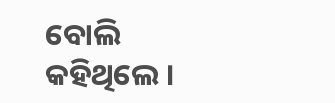ବୋଲି କହିଥିଲେ ।